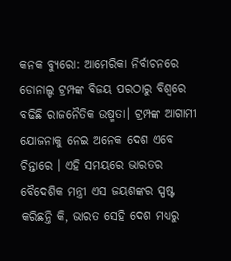କନକ ବ୍ୟୁରୋ: ଆମେରିକା ନିର୍ବାଚନରେ ଡୋନାଲ୍ଡ ଟ୍ରମ୍ପଙ୍କ ବିଜୟ ପରଠାରୁ ବିଶ୍ୱରେ ବଢିଛି ରାଜନୈତିକ ଉଷ୍ମତା। ଟ୍ରମ୍ପଙ୍କ ଆଗାମୀ ଯୋଜନାକୁ ନେଇ ଅନେକ ଦେଶ ଏବେ ଚିନ୍ତାରେ । ଏହି ସମୟରେ ଭାରତର ବୈଦେଶିକ ମନ୍ତ୍ରୀ ଏସ ଜୟଶଙ୍କର ସ୍ପଷ୍ଟ କରିଛନ୍ତି କି, ଭାରତ ସେହି ଦେଶ ମଧ୍ୟରୁ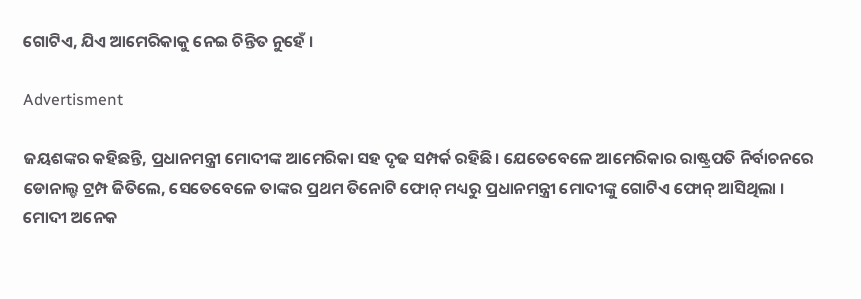ଗୋଟିଏ, ଯିଏ ଆମେରିକାକୁ ନେଇ ଚିନ୍ତିତ ନୁହେଁ ।

Advertisment

ଜୟଶଙ୍କର କହିଛନ୍ତି, ପ୍ରଧାନମନ୍ତ୍ରୀ ମୋଦୀଙ୍କ ଆମେରିକା ସହ ଦୃଢ ସମ୍ପର୍କ ରହିଛି। ଯେତେବେଳେ ଆମେରିକାର ରାଷ୍ଟ୍ରପତି ନିର୍ବାଚନରେ ଡୋନାଲ୍ଡ ଟ୍ରମ୍ପ ଜିତିଲେ, ସେତେବେଳେ ତାଙ୍କର ପ୍ରଥମ ତିନୋଟି ଫୋନ୍ ମଧ୍ୟରୁ ପ୍ରଧାନମନ୍ତ୍ରୀ ମୋଦୀଙ୍କୁ ଗୋଟିଏ ଫୋନ୍ ଆସିଥିଲା । ମୋଦୀ ଅନେକ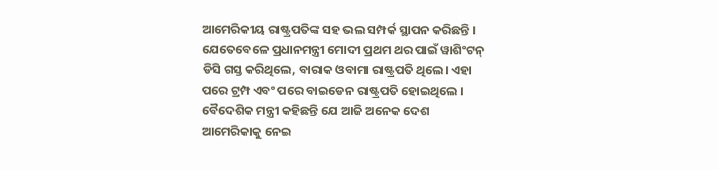ଆମେରିକୀୟ ରାଷ୍ଟ୍ରପତିଙ୍କ ସହ ଭଲ ସମ୍ପର୍କ ସ୍ଥାପନ କରିଛନ୍ତି । ଯେତେବେଳେ ପ୍ରଧାନମନ୍ତ୍ରୀ ମୋଦୀ ପ୍ରଥମ ଥର ପାଇଁ ୱାଶିଂଟନ୍ ଡିସି ଗସ୍ତ କରିଥିଲେ, ବାରାକ ଓବାମା ରାଷ୍ଟ୍ରପତି ଥିଲେ। ଏହା ପରେ ଟ୍ରମ୍ପ ଏବଂ ପରେ ବାଇଡେନ ରାଷ୍ଟ୍ରପତି ହୋଇଥିଲେ । ବୈଦେଶିକ ମନ୍ତ୍ରୀ କହିଛନ୍ତି ଯେ ଆଜି ଅନେକ ଦେଶ ଆମେରିକାକୁ ନେଇ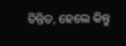ଚିନ୍ତିତ, ହେଲେ କିନ୍ତୁ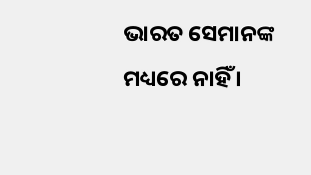ଭାରତ ସେମାନଙ୍କ ମଧ୍ୟରେ ନାହିଁ ।